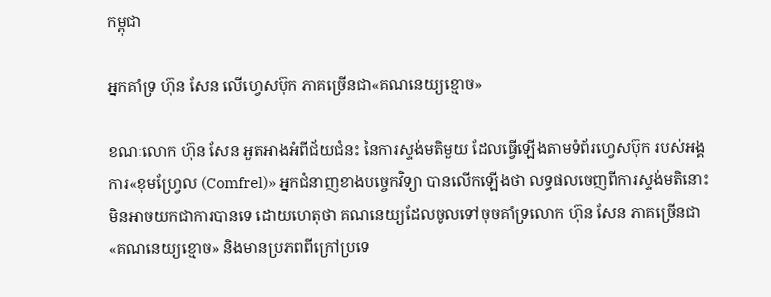កម្ពុជា

អ្នកគាំទ្រ ហ៊ុន សែន លើហ្វេសប៊ុក ភាគច្រើនជា«គណនេយ្យខ្មោច»

ខណៈលោក ហ៊ុន សែន អួតអាងអំពីជ័យជំនះ នៃការស្ទង់មតិមួយ ដែលធ្វើឡើងតាមទំព័រហ្វេសប៊ុក របស់អង្គការ«ខុមហ្វ្រែល (Comfrel)» អ្នកជំនាញខាងបច្ចេកវិទ្យា បានលើកឡើងថា លទ្ធផលចេញពីការស្ទង់មតិនោះ មិនអាចយកជាការបានទេ ដោយហេតុថា គណនេយ្យដែលចូលទៅចុចគាំទ្រលោក ហ៊ុន សែន ភាគច្រើនជា«គណនេយ្យខ្មោច» និងមានប្រភពពីក្រៅប្រទេ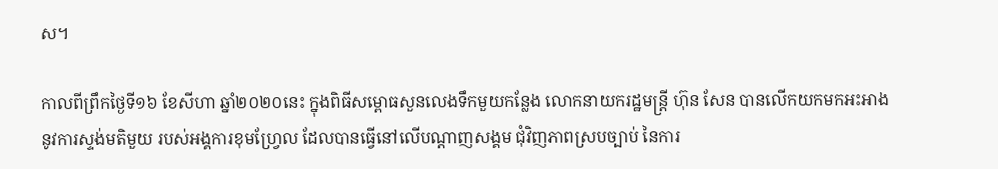ស។

កាលពីព្រឹកថ្ងៃទី១៦ ខែសីហា ឆ្នាំ២០២០នេះ ក្នុងពិធីសម្ពោធសួនលេងទឹកមួយកន្លែង លោកនាយករដ្ឋមន្ត្រី ហ៊ុន សែន បានលើកយកមកអះអាង នូវការស្ទង់មតិមួយ របស់អង្គការខុមហ្វ្រែល ដែលបានធ្វើនៅលើបណ្ដាញសង្គម ជុំវិញភាពស្របច្បាប់ នៃការ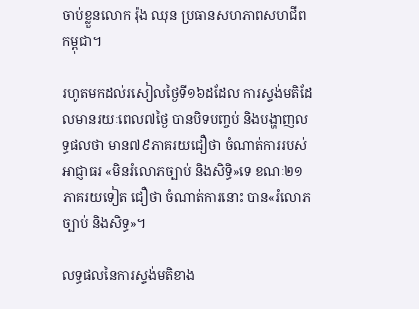ចាប់ខ្លួនលោក រ៉ុង ឈុន ប្រធានសហភាពសហជីពកម្ពុជា។

រហូតមកដល់រសៀលថ្ងៃទី១៦ដដែល ការស្ទង់មតិដែលមានរយៈពេល៧ថ្ងៃ បានបិទបញ្ចប់ និងបង្ហាញលទ្ធផលថា មាន៧៩ភាគរយជឿថា ចំណាត់ការរបស់អាជ្ញាធរ «មិនរំលោភច្បាប់ និងសិទ្ធិ»ទេ ខណៈ២១ភាគរយទៀត ជឿថា ចំណាត់ការនោះ បាន«រំលោភច្បាប់ និងសិទ្ធ»។

លទ្ធផលនៃការស្ទង់មតិខាង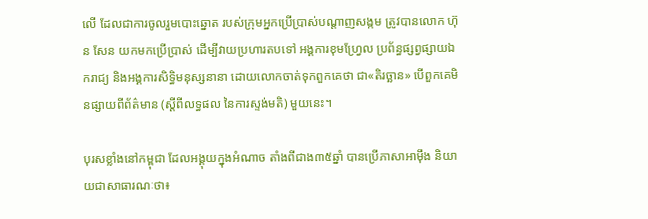លើ ដែលជាការចូលរួមបោះឆ្នោត របស់ក្រុមអ្នកប្រើប្រាស់បណ្ដាញសង្កម ត្រូវបានលោក ហ៊ុន សែន យកមកប្រើប្រាស់ ដើម្បីវាយប្រហារតបទៅ អង្គការខុមហ្វ្រែល ប្រព័ន្ធផ្សព្វផ្សាយឯករាជ្យ និងអង្គការសិទ្ធិមនុស្សនានា ដោយលោកចាត់ទុកពួកគេថា ជា«តិរច្ឆាន» បើពួកគេមិនផ្សាយពីព័ត៌មាន (ស្ដីពីលទ្ធផល នៃការស្ទង់មតិ) មួយនេះ។

បុរសខ្លាំងនៅកម្ពុជា ដែលអង្គុយក្នុងអំណាច តាំងពីជាង៣៥ឆ្នាំ បានប្រើភាសាអាម៉ឹង និយាយជាសាធារណៈថា៖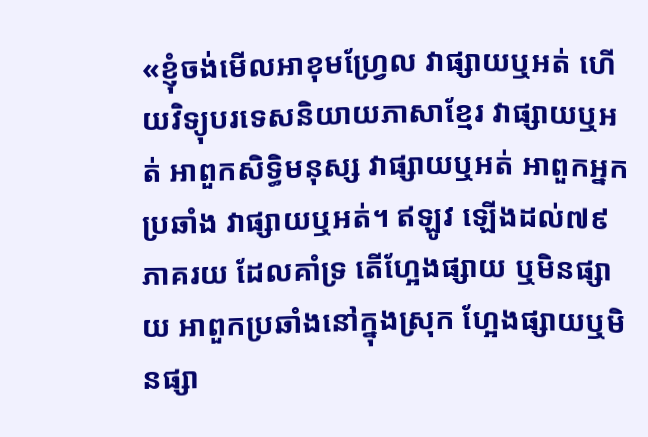«ខ្ញុំចង់មើលអាខុមហ្វ្រែល វាផ្សាយឬអត់ ហើយវិទ្យុបរទេសនិយាយភាសាខ្មែរ វាផ្សាយឬអត់ អាពួកសិទ្ធិមនុស្ស វាផ្សាយឬអត់ អាពួកអ្នកប្រឆាំង វាផ្សាយឬអត់។ ឥឡូវ ឡើងដល់៧៩ភាគរយ ដែលគាំទ្រ តើហ្អែងផ្សាយ ឬមិនផ្សាយ អាពួកប្រឆាំងនៅក្នុងស្រុក ហ្អែងផ្សាយឬមិនផ្សា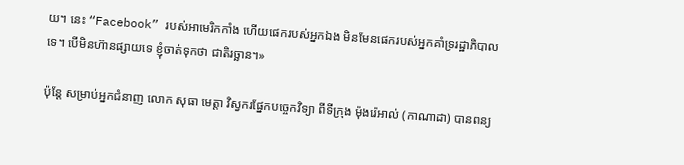យ។ នេះ “Facebook” របស់អាមេរិកកាំង ហើយផេករបស់អ្នកឯង មិនមែនផេករបស់អ្នកគាំទ្ររដ្ឋាភិបាលទេ។ បើមិនហ៊ានផ្សាយទេ ខ្ញុំចាត់ទុកថា ជាតិរច្ឆាន។»

ប៉ុន្តែ សម្រាប់អ្នកជំនាញ លោក សុធា មេត្តា វិស្វករផ្នែកបច្ចេកវិទ្យា ពីទីក្រុង ម៉ុងរ៉េអាល់ (កាណាដា) បានពន្យ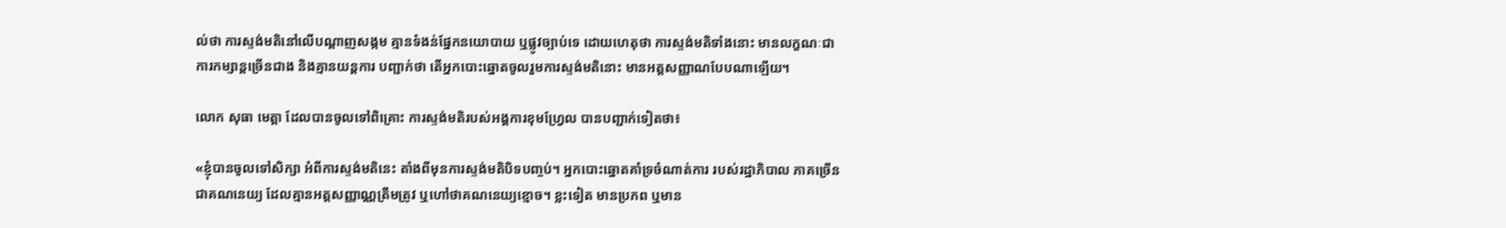ល់ថា ការស្ទង់មតិនៅលើបណ្ដាញសង្កម គ្មានទំងន់ផ្នែកនយោបាយ ឬផ្លូវច្បាប់ទេ ដោយហេតុថា ការស្ទង់មតិទាំងនោះ មានលក្ខណៈជាការកម្សាន្ដច្រើនជាង និងគ្មានយន្ដការ បញ្ជាក់ថា តើអ្នកបោះឆ្នោតចូលរួមការស្ទង់មតិនោះ មានអត្តសញ្ញាណបែបណាឡើយ។

លោក សុធា មេត្តា ដែលបានចូលទៅពិគ្រោះ ការស្ទង់មតិរបស់អង្គការខុមហ្វ្រែល បានបញ្ជាក់ទៀតថា៖

«ខ្ញុំបានចូលទៅសិក្សា អំពីការស្ទង់មតិនេះ តាំងពីមុនការស្ទង់មតិបិទបញ្ចប់។ អ្នកបោះឆ្នោតគាំទ្រចំណាត់ការ របស់រដ្ឋាភិបាល ភាគច្រើនជាគណនេយ្យ ដែលគ្មានអត្តសញ្ញាណ្ណត្រឹមត្រូវ ឬហៅថាគណនេយ្យខ្មោច។ ខ្លះទៀត មានប្រភព ឬមាន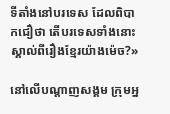ទីតាំងនៅបរទេស ដែលពិបាកជឿថា តើបរទេសទាំងនោះ ស្គាល់ពីរឿងខ្មែរយ៉ាងម៉េច?»

នៅលើបណ្ដាញសង្គម ក្រុមអ្ន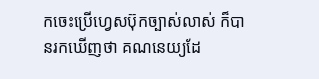កចេះប្រើហ្វេសប៊ុកច្បាស់លាស់ ក៏បានរកឃើញថា គណនេយ្យដែ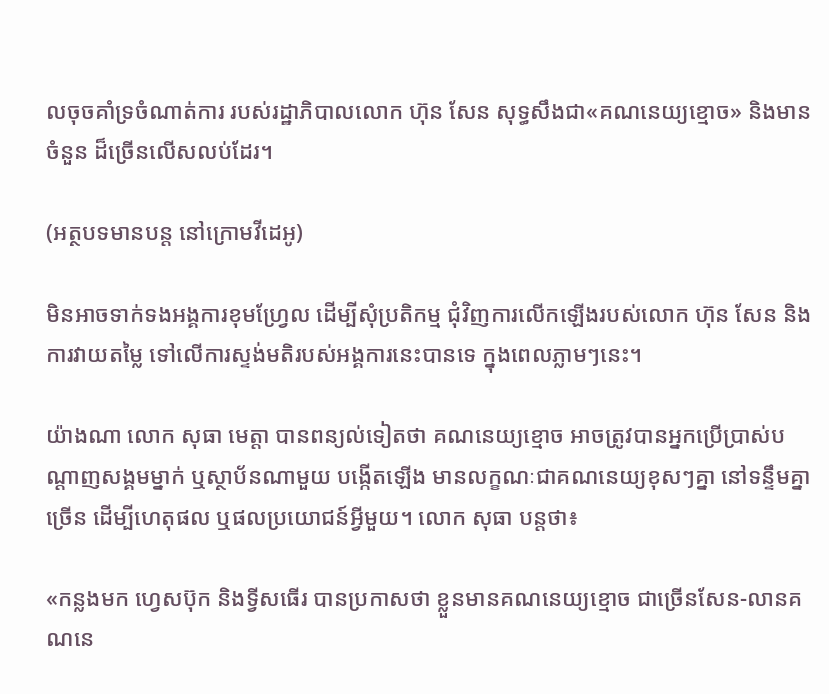លចុចគាំទ្រចំណាត់ការ របស់រដ្ឋាភិបាលលោក ហ៊ុន សែន សុទ្ធសឹងជា«គណនេយ្យខ្មោច» និងមានចំនួន ដ៏ច្រើនលើសលប់ដែរ។

(អត្ថបទមានបន្ត នៅក្រោមវីដេអូ)

មិនអាចទាក់ទងអង្គការខុមហ្វ្រែល ដើម្បីសុំប្រតិកម្ម ជុំវិញការលើកឡើងរបស់លោក ហ៊ុន សែន និងការវាយតម្លៃ ទៅលើការស្ទង់មតិរបស់អង្គការនេះបានទេ ក្នុងពេលភ្លាមៗនេះ។

យ៉ាងណា លោក សុធា មេត្តា បានពន្យល់ទៀតថា គណនេយ្យខ្មោច អាចត្រូវបានអ្នកប្រើប្រាស់បណ្ដាញសង្គមម្នាក់ ឬស្ថាប័នណាមួយ បង្កើតឡើង មានលក្ខណៈជាគណនេយ្យខុសៗគ្នា នៅទន្ទឹមគ្នាច្រើន ដើម្បីហេតុផល ឬផលប្រយោជន៍អ្វីមួយ។ លោក សុធា បន្តថា៖

«កន្លងមក ហ្វេសប៊ុក និងទ្វីសធើរ បានប្រកាសថា ខ្លួនមានគណនេយ្យខ្មោច ជាច្រើនសែន-លានគណនេ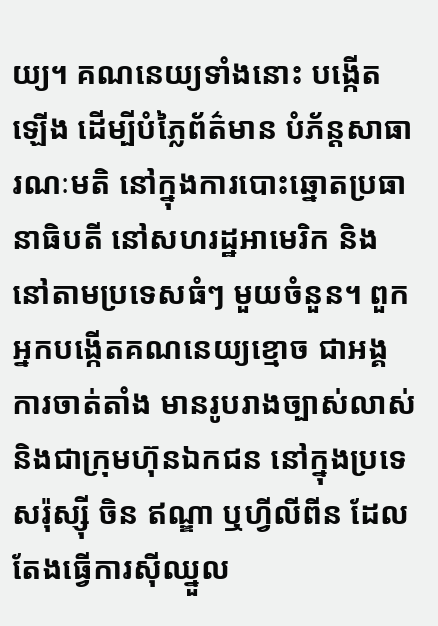យ្យ។ គណនេយ្យទាំងនោះ បង្កើតឡើង ដើម្បីបំភ្លៃព័ត៌មាន បំភ័ន្ដសាធារណៈមតិ នៅក្នុងការបោះឆ្នោតប្រធានាធិបតី នៅសហរដ្ឋអាមេរិក និងនៅតាមប្រទេសធំៗ មួយចំនួន។ ពួកអ្នកបង្កើតគណនេយ្យខ្មោច ជាអង្គការចាត់តាំង មានរូបរាងច្បាស់លាស់ និងជាក្រុមហ៊ុនឯកជន នៅក្នុងប្រទេសរ៉ុស្ស៊ី ចិន ឥណ្ឌា ឬហ្វីលីពីន ដែលតែងធ្វើការស៊ីឈ្នួល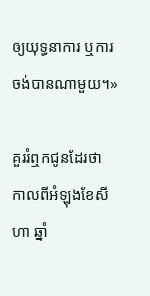ឲ្យយុទ្ធនាការ ឬការចង់បានណាមួយ។»

គួររំឮកជូនដែរថា កាលពីអំឡុងខែសីហា ឆ្នាំ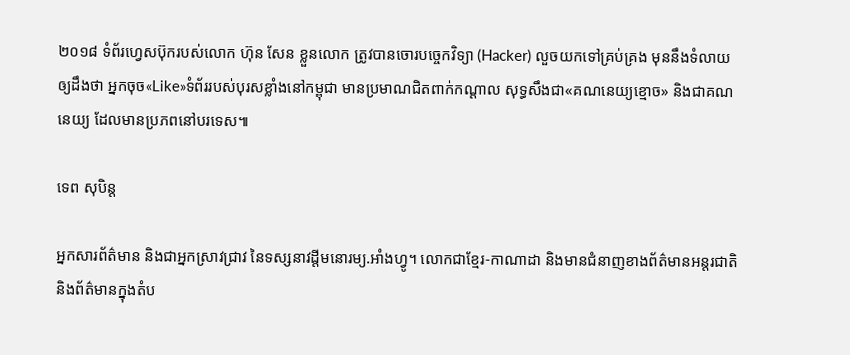២០១៨ ទំព័រហ្វេសប៊ុករបស់លោក ហ៊ុន សែន ខ្លួនលោក ត្រូវបានចោរបច្ចេកវិទ្យា (Hacker) លួចយកទៅគ្រប់គ្រង មុននឹងទំលាយឲ្យដឹងថា អ្នកចុច«Like»ទំព័ររបស់បុរសខ្លាំងនៅកម្ពុជា មានប្រមាណជិតពាក់កណ្ដាល សុទ្ធសឹងជា«គណនេយ្យខ្មោច» និងជាគណនេយ្យ ដែលមានប្រភពនៅបរទេស៕

ទេព សុបិន្ត

អ្នកសារព័ត៌មាន និងជាអ្នកស្រាវជ្រាវ នៃទស្សនាវដ្ដីមនោរម្យ.អាំងហ្វូ។ លោកជាខ្មែរ-កាណាដា និងមានជំនាញខាងព័ត៌មានអន្តរជាតិ និងព័ត៌មានក្នុងតំប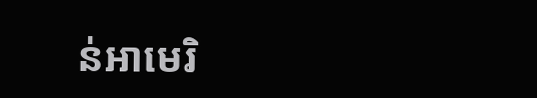ន់អាមេរិ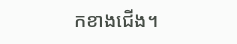កខាងជើង។